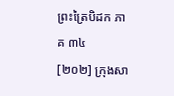ព្រះត្រៃបិដក ភាគ ៣៤
[២០២] ក្រុងសា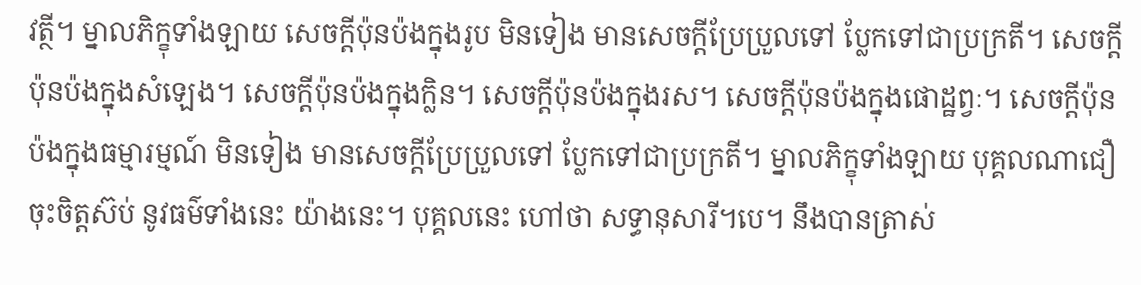វត្ថី។ ម្នាលភិក្ខុទាំងឡាយ សេចក្តីប៉ុនប៉ងក្នុងរូប មិនទៀង មានសេចក្តីប្រែប្រួលទៅ ប្លែកទៅជាប្រក្រតី។ សេចក្តីប៉ុនប៉ងក្នុងសំឡេង។ សេចក្តីប៉ុនប៉ងក្នុងក្លិន។ សេចក្តីប៉ុនប៉ងក្នុងរស។ សេចក្តីប៉ុនប៉ងក្នុងផោដ្ឋព្វៈ។ សេចក្តីប៉ុនប៉ងក្នុងធម្មារម្មណ៍ មិនទៀង មានសេចក្តីប្រែប្រួលទៅ ប្លែកទៅជាប្រក្រតី។ ម្នាលភិក្ខុទាំងឡាយ បុគ្គលណាជឿ ចុះចិត្តស៊ប់ នូវធម៌ទាំងនេះ យ៉ាងនេះ។ បុគ្គលនេះ ហៅថា សទ្ធានុសារី។បេ។ នឹងបានត្រាស់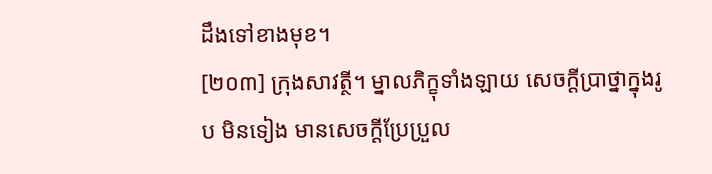ដឹងទៅខាងមុខ។
[២០៣] ក្រុងសាវត្ថី។ ម្នាលភិក្ខុទាំងឡាយ សេចក្តីប្រាថ្នាក្នុងរូប មិនទៀង មានសេចក្តីប្រែប្រួល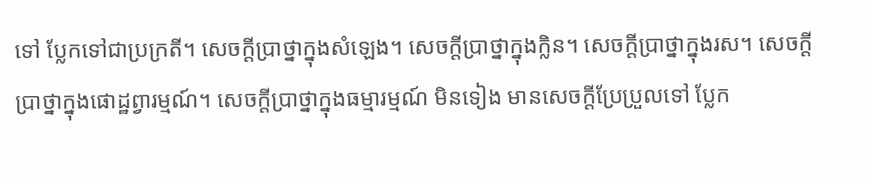ទៅ ប្លែកទៅជាប្រក្រតី។ សេចក្តីប្រាថ្នាក្នុងសំឡេង។ សេចក្តីប្រាថ្នាក្នុងក្លិន។ សេចក្តីប្រាថ្នាក្នុងរស។ សេចក្តីប្រាថ្នាក្នុងផោដ្ឋព្វារម្មណ៍។ សេចក្តីប្រាថ្នាក្នុងធម្មារម្មណ៍ មិនទៀង មានសេចក្តីប្រែប្រួលទៅ ប្លែក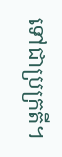ទៅជាប្រក្រតី។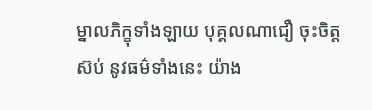ម្នាលភិក្ខុទាំងឡាយ បុគ្គលណាជឿ ចុះចិត្តស៊ប់ នូវធម៌ទាំងនេះ យ៉ាង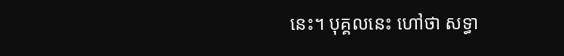នេះ។ បុគ្គលនេះ ហៅថា សទ្ធា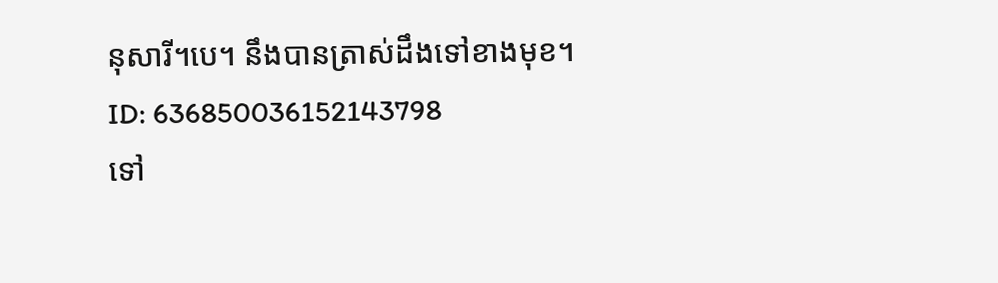នុសារី។បេ។ នឹងបានត្រាស់ដឹងទៅខាងមុខ។
ID: 636850036152143798
ទៅ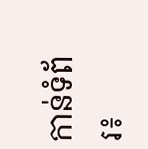កាន់ទំព័រ៖